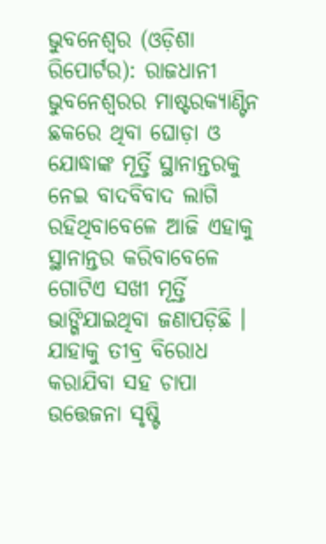ଭୁବନେଶ୍ୱର (ଓଡ଼ିଶା ରିପୋର୍ଟର): ରାଜଧାନୀ ଭୁବନେଶ୍ୱରର ମାଷ୍ଟରକ୍ୟାଣ୍ଟିନ ଛକରେ ଥିବା ଘୋଡ଼ା ଓ ଯୋଦ୍ଧାଙ୍କ ମୂର୍ତ୍ତି ସ୍ଥାନାନ୍ତରକୁ ନେଇ ବାଦବିବାଦ ଲାଗି ରହିଥିବାବେଳେ ଆଜି ଏହାକୁ ସ୍ଥାନାନ୍ତର କରିବାବେଳେ ଗୋଟିଏ ସଖୀ ମୂର୍ତ୍ତି ଭାଙ୍ଗିଯାଇଥିବା ଜଣାପଡ଼ିଛି । ଯାହାକୁ ତୀବ୍ର ବିରୋଧ କରାଯିବା ସହ ଚାପା ଉତ୍ତେଜନା ସୃଷ୍ଟି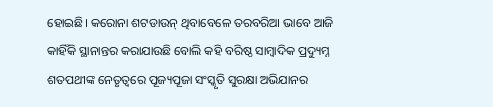ହୋଇଛି। କରୋନା ଶଟଡାଉନ୍ ଥିବାବେଳେ ତରବରିଆ ଭାବେ ଆଜି କାହିଁକି ସ୍ଥାନାନ୍ତର କରାଯାଉଛି ବୋଲି କହି ବରିଷ୍ଠ ସାମ୍ବାଦିକ ପ୍ରଦ୍ୟୁମ୍ନ ଶତପଥୀଙ୍କ ନେତୃତ୍ୱରେ ପୂଜ୍ୟପୂଜା ସଂସ୍କୃତି ସୁରକ୍ଷା ଅଭିଯାନର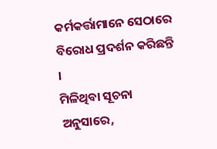କର୍ମକର୍ତ୍ତାମାନେ ସେଠାରେ ବିରୋଧ ପ୍ରଦର୍ଶନ କରିଛନ୍ତି ।
ମିଳିଥିବା ସୂଚନା ଅନୁସାରେ,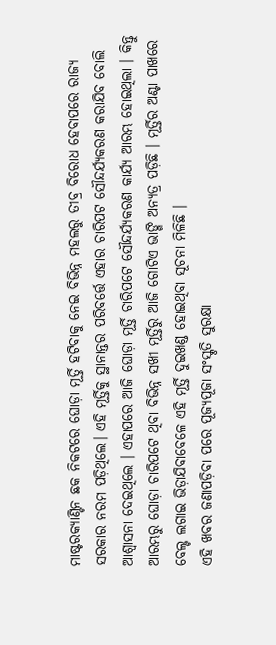ମାଷ୍ଟରକ୍ୟାଣ୍ଟିନ ଛକ ନିକଟରେ ଘୋଡ଼ା ମୂର୍ତ୍ତି ହଟିବାକୁ ନେଇ ବିଭିନ୍ନ ମହଲରୁ ତୀବ୍ର ବିରୋଧ ହେବାପରେ ରାଜ୍ୟ ସରକାର ନରମ ପଡ଼ିଥିଲେ। ଏହି ମୂର୍ତ୍ତିକୁ ସ୍ଥାନାନ୍ତର ପରିବର୍ତ୍ତେ ଏହାର ଚାରିପଟ ସୌନ୍ଦର୍ଯ୍ୟକରଣ କରାଯିବ ବୋଲି ଆଶ୍ୱାସନା ଦେଇଥିଲେ । ଏହାପରେ ଆଜି ଘୋଡ଼ା ମୂର୍ତ୍ତି ଚାରିପଟେ ସୌନ୍ଦର୍ଯ୍ୟକରଣ କାର୍ଯ୍ୟ ଆରମ୍ଭ ହୋଇଥିଲା । କିନ୍ତୁ ଆରମ୍ଭରୁ ଘୋଡ଼ା ଚାରିପଟେ ଥିବା ବିଭିନ୍ନ ସଖୀ ମୂର୍ତ୍ତିରୁ ଆଜି ଗୋଟିଏ ଭାଙ୍ଗି ଅନ୍ୟତ୍ର ପଡ଼ିଛି । ମୂର୍ତ୍ତିର ଅଣ୍ଟା ପାଖରେ ବେଲ୍ଟ ଲଗାଇ ଭିଡ଼ାଯିବାବେଳେ ଏହି ମୂର୍ତ୍ତି ଦୁଇଖଣ୍ଡ ହୋଇଥିବା ସୂଚନା ମିଳିଛି ।
ଏହି ଖବର ଜଣାପଡ଼ିବା ପରେ ପୂଜ୍ୟପୂଜା ସଂସ୍କୃତି ସୁରକ୍ଷା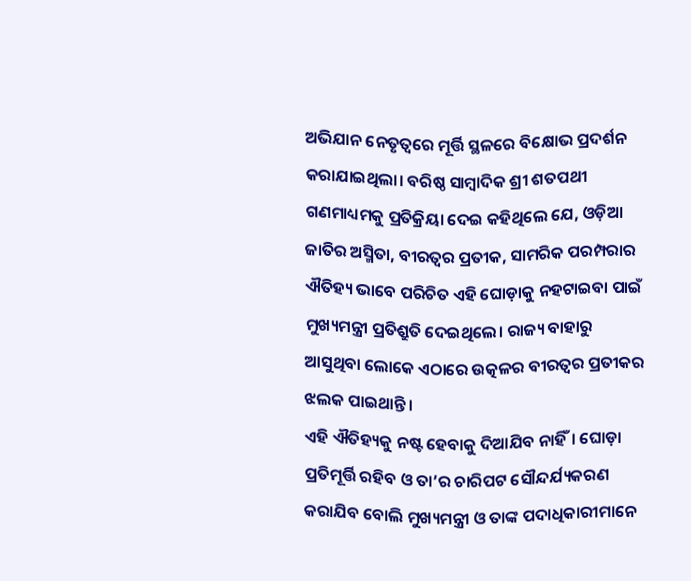ଅଭିଯାନ ନେତୃତ୍ୱରେ ମୂର୍ତ୍ତି ସ୍ଥଳରେ ବିକ୍ଷୋଭ ପ୍ରଦର୍ଶନ କରାଯାଇଥିଲା। ବରିଷ୍ଠ ସାମ୍ବାଦିକ ଶ୍ରୀ ଶତପଥୀ ଗଣମାଧ୍ୟମକୁ ପ୍ରତିକ୍ରିୟା ଦେଇ କହିଥିଲେ ଯେ, ଓଡ଼ିଆ ଜାତିର ଅସ୍ମିତା, ବୀରତ୍ୱର ପ୍ରତୀକ, ସାମରିକ ପରମ୍ପରାର ଐତିହ୍ୟ ଭାବେ ପରିଚିତ ଏହି ଘୋଡ଼ାକୁ ନହଟାଇବା ପାଇଁ ମୁଖ୍ୟମନ୍ତ୍ରୀ ପ୍ରତିଶ୍ରୁତି ଦେଇଥିଲେ। ରାଜ୍ୟ ବାହାରୁ ଆସୁଥିବା ଲୋକେ ଏଠାରେ ଉତ୍କଳର ବୀରତ୍ୱର ପ୍ରତୀକର ଝଲକ ପାଇଥାନ୍ତି।
ଏହି ଐତିହ୍ୟକୁ ନଷ୍ଟ ହେବାକୁ ଦିଆଯିବ ନାହିଁ। ଘୋଡ଼ା ପ୍ରତିମୂର୍ତ୍ତି ରହିବ ଓ ତା’ର ଚାରିପଟ ସୌନ୍ଦର୍ଯ୍ୟକରଣ କରାଯିବ ବୋଲି ମୁଖ୍ୟମନ୍ତ୍ରୀ ଓ ତାଙ୍କ ପଦାଧିକାରୀମାନେ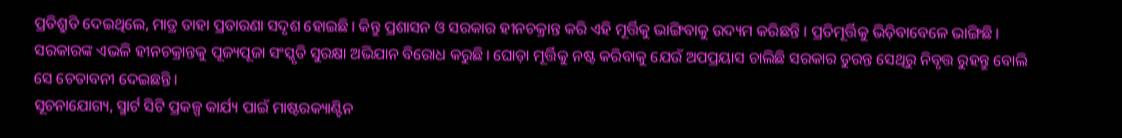ପ୍ରତିଶ୍ରୁତି ଦେଇଥିଲେ, ମାତ୍ର ତାହା ପ୍ରତାରଣା ସଦୃଶ ହୋଇଛି। କିନ୍ତୁ ପ୍ରଶାସନ ଓ ସରକାର ହୀନଚକ୍ରାନ୍ତ କରି ଏହି ମୂର୍ତ୍ତିକୁ ଭାଙ୍ଗିବାକୁ ଉଦ୍ୟମ କରିଛନ୍ତି । ପ୍ରତିମୂର୍ତ୍ତିକୁ ଭିଡ଼ିବାବେଳେ ଭାଙ୍ଗିଛି। ସରକାରଙ୍କ ଏଭଳି ହୀନଚକ୍ରାନ୍ତକୁ ପୂଜ୍ୟପୂଜା ସଂସ୍କୃତି ସୁରକ୍ଷା ଅଭିଯାନ ବିରୋଧ କରୁଛି। ଘୋଡ଼ା ମୂର୍ତ୍ତିକୁ ନଷ୍ଟ କରିବାକୁ ଯେଉଁ ଅପପ୍ରୟାସ ଚାଲିଛି ସରକାର ତୁରନ୍ତ ସେଥିରୁ ନିବୃତ୍ତ ରୁହନ୍ତୁ ବୋଲି ସେ ଚେତାବନୀ ଦେଇଛନ୍ତି।
ସୂଚନାଯୋଗ୍ୟ, ସ୍ମାର୍ଟ ସିଟି ପ୍ରକଳ୍ପ କାର୍ଯ୍ୟ ପାଇଁ ମାଷ୍ଟରକ୍ୟାଣ୍ଟିନ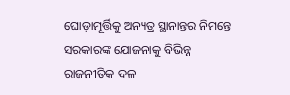ଘୋଡ଼ାମୂର୍ତ୍ତିକୁ ଅନ୍ୟତ୍ର ସ୍ଥାନାନ୍ତର ନିମନ୍ତେ ସରକାରଙ୍କ ଯୋଜନାକୁ ବିଭିନ୍ନ ରାଜନୀତିକ ଦଳ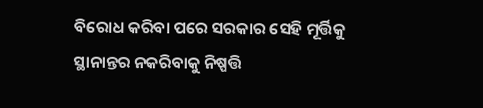ବିରୋଧ କରିବା ପରେ ସରକାର ସେହି ମୂର୍ତ୍ତିକୁ ସ୍ଥାନାନ୍ତର ନକରିବାକୁ ନିଷ୍ପତ୍ତି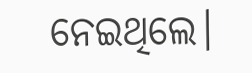ନେଇଥିଲେ।